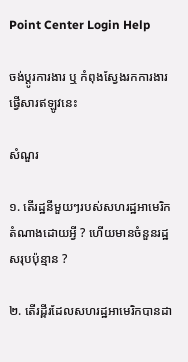Point Center Login Help

ចង់ប្តូរការងារ ឬ កំពុងស្វែងរកការងារ ផ្វើសារឥឡូវនេះ

សំណួរ

១. តើរដ្ឋនីមួយៗរបស់សហរដ្ឋអាមេរិកតំណាងដោយអ្វី ? ហើយមានចំនួនរដ្ឋសរុបប៉ុន្មាន ?

២. តើរដ្ពីរដែលសហរដ្ឋអាមេរិកបានដា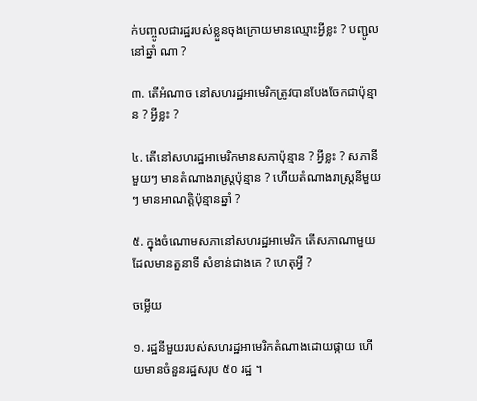ក់បញ្ចូលជារដ្ឋរបស់ខ្លួនចុងក្រោយមានឈ្មោះអ្វីខ្លះ ? បញ្ជូលនៅឆ្នាំ ណា ?

៣. តើអំណាច នៅសហរដ្ឋអាមេរិកត្រូវបានបែងចែកជាប៉ុន្មាន ? អ្វីខ្លះ ?

៤. តើនៅសហរដ្ឋអាមេរិកមានសភាប៉ុន្មាន ? អ្វីខ្លះ ? សភានីមួយៗ មានតំណាងរាស្រ្ដប៉ុន្មាន ? ហើយតំណាងរាស្រ្ដនីមួយៗ មានអាណត្តិប៉ុន្មានឆ្នាំ ?

៥. ក្នុងចំណោមសភានៅសហរដ្ឋអាមេរិក តើសភាណាមួយដែលមានតួនាទី សំខាន់ជាងគេ ? ហេតុអ្វី ?

ចម្លើយ

១. រដ្ឋនីមួយរបស់សហរដ្ឋអាមេរិកតំណាងដោយផ្កាយ ហើយមានចំនួនរដ្ឋសរុប ៥០ រដ្ឋ ។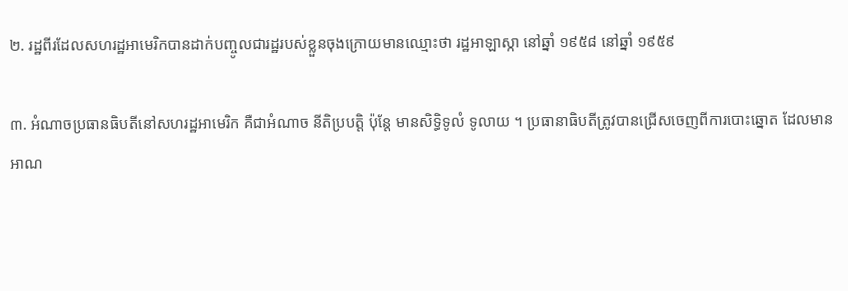២. រដ្ឋពីរដែលសហរដ្ឋអាមេរិកបានដាក់បញ្ចូលជារដ្ឋរបស់ខ្លួនចុងក្រោយមានឈ្មោះថា រដ្ឋអាឡាស្កា នៅឆ្នាំ ១៩៥៨ នៅឆ្នាំ ១៩៥៩

៣. អំណាចប្រធានធិបតីនៅសហរដ្ឋអាមេរិក គឺជាអំណាច នីតិប្របត្តិ ប៉ុន្ដែ មានសិទ្ធិទូលំ ទូលាយ ។ ប្រធានាធិបតីត្រូវបានជ្រើសចេញពីការបោះឆ្នោត ដែលមានអាណ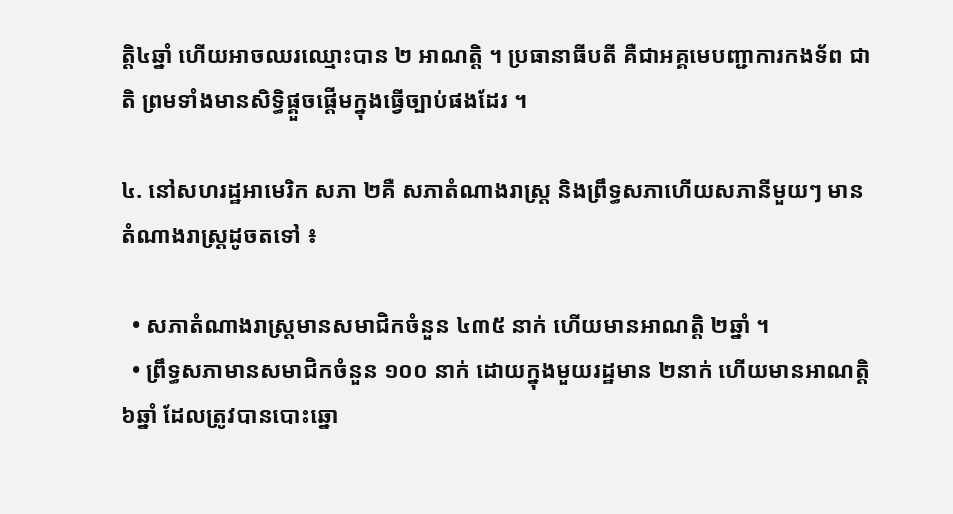ត្តិ៤ឆ្នាំ ហើយអាចឈរឈ្មោះបាន ២ អាណត្តិ ។ ប្រធានាធីបតី គឺជាអគ្គមេបញ្ជាការកងទ័ព ជាតិ ព្រមទាំងមានសិទ្ធិផ្គួចផ្ដើមក្នុងធ្វើច្បាប់ផងដែរ ។

៤. នៅសហរដ្ឋអាមេរិក សភា ២គឺ សភាតំណាងរាស្រ្ដ និងព្រឹទ្ធសភាហើយសភានីមួយៗ មានតំណាងរាស្រ្ដដូចតទៅ ៖

  • សភាតំណាងរាស្រ្ដមានសមាជិកចំនួន ៤៣៥ នាក់ ហើយមានអាណតិ្ត ២ឆ្នាំ ។
  • ព្រឹទ្ធសភាមានសមាជិកចំនួន ១០០ នាក់ ដោយក្នុងមួយរដ្ឋមាន ២នាក់ ហើយមានអាណត្តិ ៦ឆ្នាំ ដែលត្រូវបានបោះឆ្នោ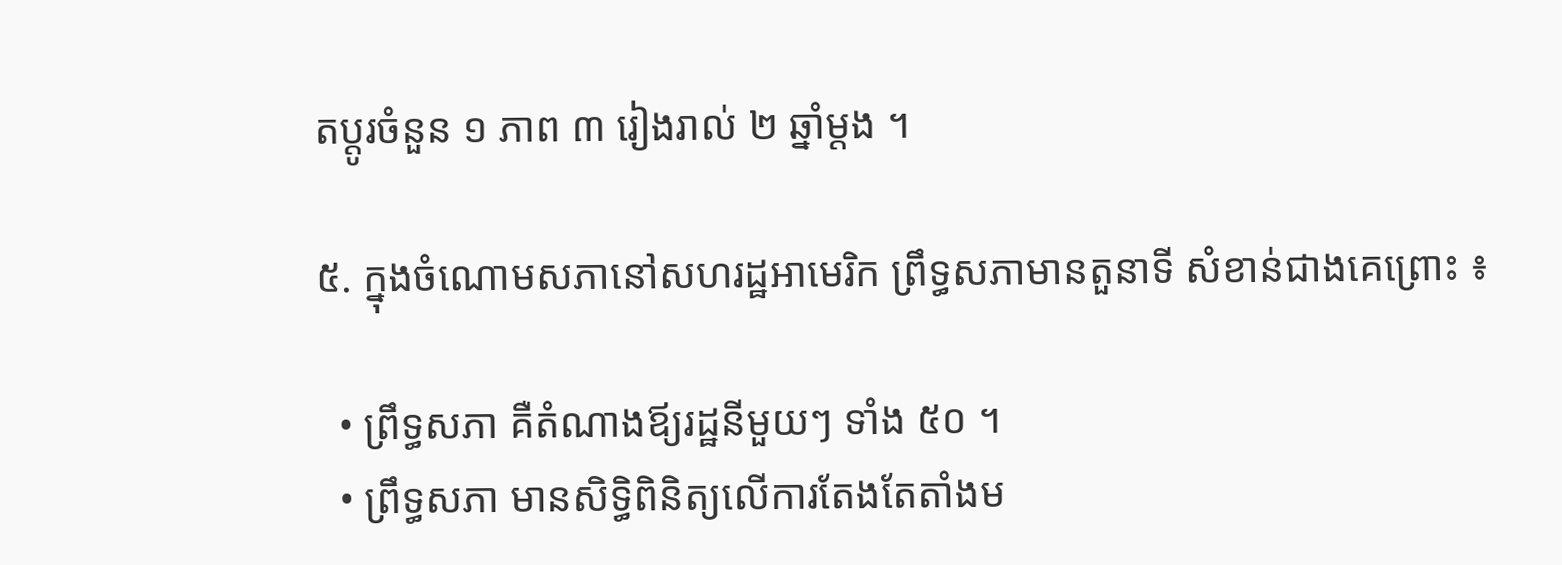តប្ដូរចំនួន ១ ភាព ៣ រៀងរាល់ ២ ឆ្នាំម្ដង ។

៥. ក្នុងចំណោមសភានៅសហរដ្ឋអាមេរិក ព្រឹទ្ធសភាមានតួនាទី សំខាន់ជាងគេព្រោះ ៖

  • ព្រឹទ្ធសភា គឺតំណាងឪ្យរដ្ឋនីមួយៗ ទាំង ៥០ ។
  • ព្រឹទ្ធសភា មានសិទ្ធិពិនិត្យលើការតែងតែតាំងម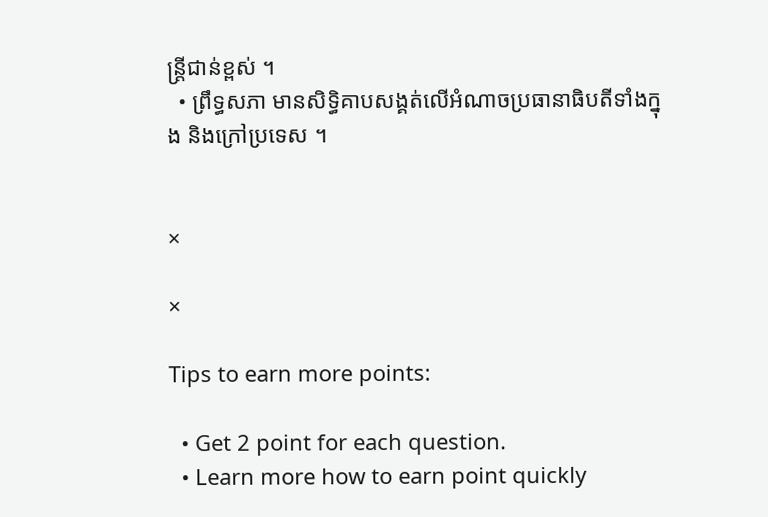ន្ដ្រីជាន់ខ្ពស់ ។
  • ព្រឹទ្ធសភា មានសិទ្ធិគាបសង្គត់លើអំណាចប្រធានាធិបតីទាំងក្នុង និងក្រៅប្រទេស ។


×

×

Tips to earn more points:

  • Get 2 point for each question.
  • Learn more how to earn point quickly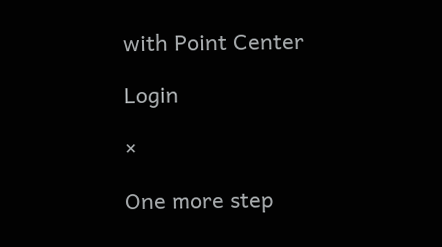with Point Center

Login

×

One more step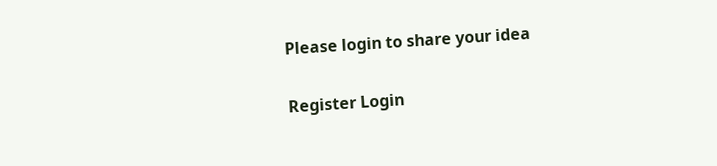Please login to share your idea

Register Login